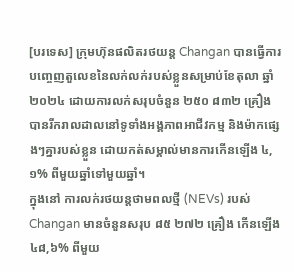[បរទេស] ក្រុមហ៊ុនផលិតរថយន្ត Changan បានធ្វើការបញ្ចេញតួលេខនៃលក់លក់របស់ខ្លួនសម្រាប់ខែតុលា ឆ្នាំ ២០២៤ ដោយការលក់សរុបចំនួន ២៥០ ៨៣២ គ្រឿង បានរីករាលដាលនៅទូទាំងអង្គភាពអាជីវកម្ម និងម៉ាកផ្សេងៗគ្នារបស់ខ្លួន ដោយកត់សម្គាល់មានការកើនឡើង ៤,១% ពីមួយឆ្នាំទៅមួយឆ្នាំ។
ក្នុងនៅ ការលក់រថយន្តថាមពលថ្មី (NEVs) របស់ Changan មានចំនួនសរុប ៨៥ ២៧២ គ្រឿង កើនឡើង ៤៨,៦% ពីមួយ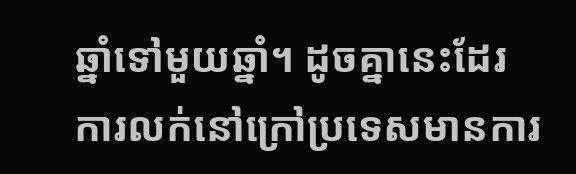ឆ្នាំទៅមួយឆ្នាំ។ ដូចគ្នានេះដែរ ការលក់នៅក្រៅប្រទេសមានការ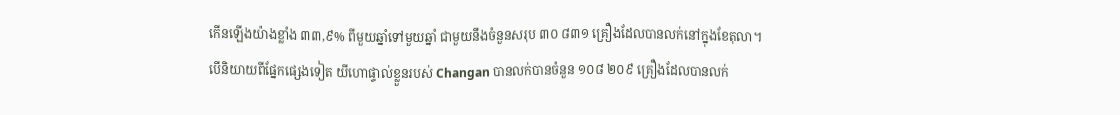កើនឡើងយ៉ាងខ្លាំង ៣៣,៩% ពីមួយឆ្នាំទៅមួយឆ្នាំ ជាមួយនឹងចំនួនសរុប ៣០ ៨៣១ គ្រឿងដែលបានលក់នៅក្នុងខែតុលា។
បើនិយាយពីផ្នែកផ្សេងទៀត យីហោផ្ទាល់ខ្លួនរបស់ Changan បានលក់បានចំនួន ១០៨ ២០៩ គ្រឿងដែលបានលក់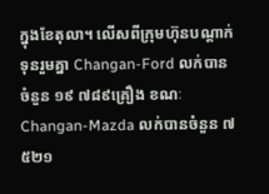ក្នុងខែតុលា។ លើសពីក្រុមហ៊ុនបណ្តាក់ទុនរួមគ្នា Changan-Ford លក់បានចំនួន ១៩ ៧៨៩គ្រឿង ខណៈ Changan-Mazda លក់បានចំនួន ៧ ៥២១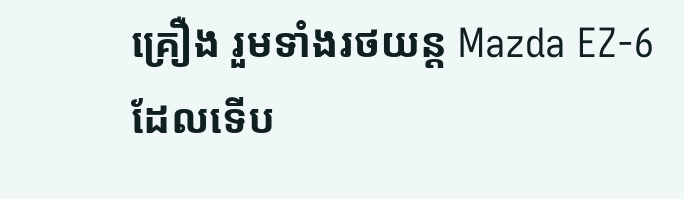គ្រឿង រួមទាំងរថយន្ត Mazda EZ-6 ដែលទើប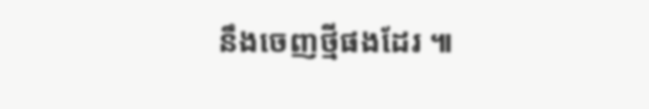នឹងចេញថ្មីផងដែរ ៕